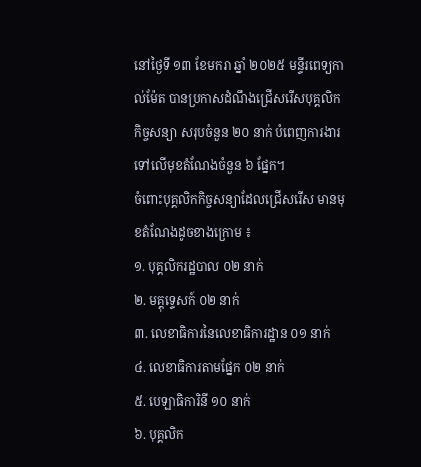នៅថ្ងៃទី ១៣ ខែមករា ឆ្នាំ ២០២៥ មន្ទីរពេទ្យកាល់ម៉ែត បានប្រកាសដំណឹងជ្រើសរើសបុគ្គលិកកិច្ចសន្យា សរុបចំនួន ២០ នាក់ បំពេញការងារទៅលើមុខតំណែងចំនួន ៦ ផ្នែក។
ចំពោះបុគ្គលិកកិច្ចសន្យាដែលជ្រើសរើស មានមុខតំណែងដូចខាងក្រោម ៖
១. បុគ្គលិករដ្ឋបាល ០២ នាក់
២. មគ្គុទ្ទេសក៍ ០២ នាក់
៣. លេខាធិការនៃលេខាធិការដ្ឋាន ០១ នាក់
៤. លេខាធិការតាមផ្នែក ០២ នាក់
៥. បេឡាធិការិនី ១០ នាក់
៦. បុគ្គលិក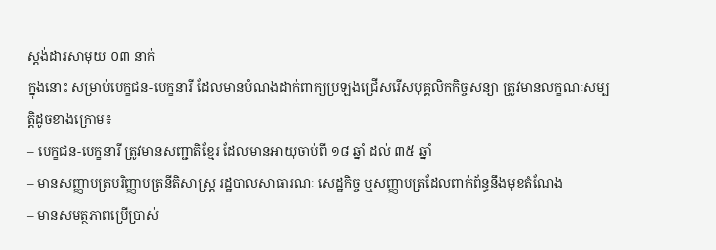ស្តង់ដារសាមុយ ០៣ នាក់
ក្នុងនោះ សម្រាប់បេក្ខជន-បេក្ខនារី ដែលមានបំណងដាក់ពាក្យប្រឡងជ្រើសរើសបុគ្គលិកកិច្ចសន្យា ត្រូវមានលក្ខណៈសម្បត្តិដូចខាងក្រោម៖
– បេក្ខជន-បេក្ខនារី ត្រូវមានសញ្ជាតិខ្មែរ ដែលមានអាយុចាប់ពី ១៨ ឆ្នាំ ដល់ ៣៥ ឆ្នាំ
– មានសញ្ញាបត្របរិញ្ញាបត្រនីតិសាស្ត្រ រដ្ឋបាលសាធារណៈ សេដ្ឋកិច្ច ឬសញ្ញាបត្រដែលពាក់ព័ន្ធនឹងមុខតំណែង
– មានសមត្ថភាពប្រើប្រាស់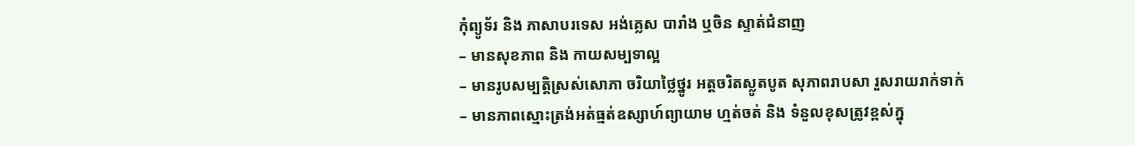កុំព្យូទ័រ និង ភាសាបរទេស អង់គ្លេស បារាំង ឬចិន ស្ទាត់ជំនាញ
– មានសុខភាព និង កាយសម្បទាល្អ
– មានរូបសម្បត្តិស្រស់សោភា ចរិយាថ្លៃថ្នូរ អត្តចរិតស្លូតបូត សុភាពរាបសា រួសរាយរាក់ទាក់
– មានភាពស្មោះត្រង់អត់ធ្មត់ឧស្សាហ៍ព្យាយាម ហ្មត់ចត់ និង ទំនួលខុសត្រូវខ្ពស់ក្នុ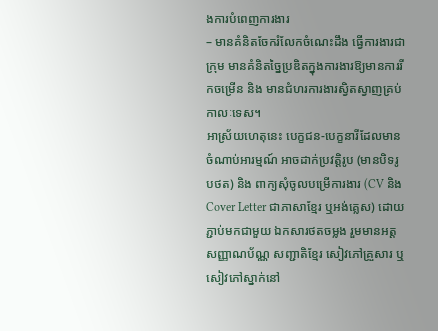ងការបំពេញការងារ
– មានគំនិតចែករំលែកចំណេះដឹង ធ្វើការងារជាក្រុម មានគំនិតច្នៃប្រឌិតក្នុងការងារឱ្យមានការរីកចម្រើន និង មានជំហរការងារស្វិតស្វាញគ្រប់កាលៈទេស។
អាស្រ័យហេតុនេះ បេក្ខជន-បេក្ខនារីដែលមានចំណាប់អារម្មណ៍ អាចដាក់ប្រវត្តិរូប (មានបិទរូបថត) និង ពាក្យសុំចូលបម្រើការងារ (CV និង Cover Letter ជាភាសាខ្មែរ ឬអង់គ្លេស) ដោយភ្ជាប់មកជាមួយ ឯកសារថតចម្លង រួមមានអត្តសញ្ញាណប័ណ្ណ សញ្ជាតិខ្មែរ សៀវភៅគ្រួសារ ឬសៀវភៅស្នាក់នៅ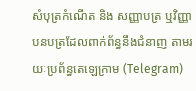សំបុត្រកំណើត និង សញ្ញាបត្រ ឬវិញ្ញាបនបត្រដែលពាក់ព័ន្ធនឹងជំនាញ តាមរយៈប្រព័ន្ធតេឡេក្រាម (Telegram)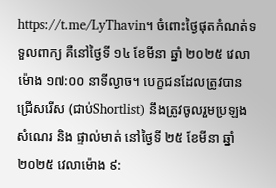https://t.me/LyThavin។ ចំពោះថ្ងៃផុតកំណត់ទទួលពាក្យ គឺនៅថ្ងៃទី ១៤ ខែមីនា ឆ្នាំ ២០២៥ វេលាម៉ោង ១៧:០០ នាទីល្ងាច។ បេក្ខជនដែលត្រូវបានជ្រើសរើស (ជាប់Shortlist) នឹងត្រូវចូលរួមប្រឡងសំណេរ និង ផ្ទាល់មាត់ នៅថ្ងៃទី ២៥ ខែមីនា ឆ្នាំ ២០២៥ វេលាម៉ោង ៩: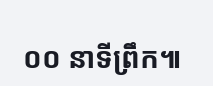០០ នាទីព្រឹក៕